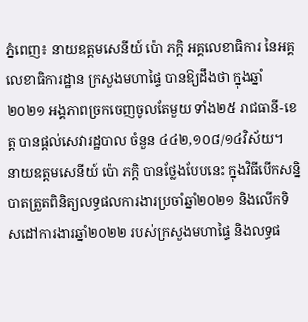ភ្នំពេញ៖ នាយឧត្តមសេនីយ៍ ប៉ោ ភក្តិ អគ្គលេខាធិការ នៃអគ្គលេខាធិការដ្ឋាន ក្រសួងមហាផ្ទៃ បានឱ្យដឹងថា ក្នុងឆ្នាំ២០២១ អង្គភាពច្រកចេញចូលតែមួយ ទាំង២៥ រាជធានី-ខេត្ត បានផ្តល់សេវារដ្ឋបាល ចំនួន ៤៤២,១០៨/១៤វិស័យ។
នាយឧត្តមសេនីយ៍ ប៉ោ ភក្តិ បានថ្លែងបែបនេះ ក្នុងវិធីបើកសន្និបាតត្រួតពិនិត្យលទ្ធផលការងារប្រចាំឆ្នាំ២០២១ និងលើកទិសដៅការងារឆ្នាំ២០២២ របស់ក្រសួងមហាផ្ទៃ និងលទ្ធផ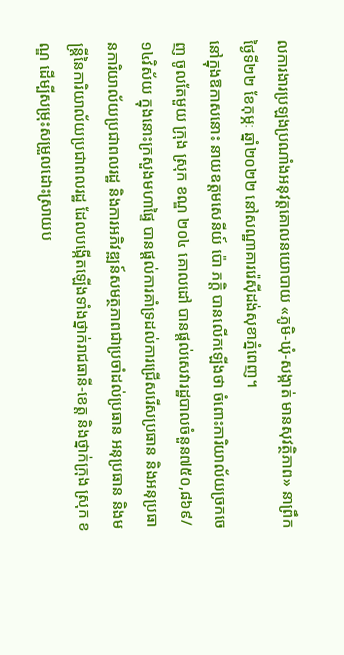លការងារប្រឡងប្រណាំងអនុវត្តគោលនយោបាយ «ភូមិ-ឃុំ-សង្កាត់ មានសុវត្ថិភាព» នាព្រឹកថ្ងៃទី២២ ខែកុម្ភៈ ឆ្នាំ២០២២ នៅសណ្ឋាគាររ៉េស៊ីដង់សុខាភ្នំពេញ។
នៅក្នុងឱកាសនោះ នាយឧត្តមសេនីយ៍ ប៉ោ ភក្តិ បានលើកឡើងថា ចំពោះការិយាល័យច្រកចេញ ចូលតែមួយ ក្រុង ស្រុក ខណ្ឌ ២០៤ គោលដៅ បានផ្តល់សេវារដ្ឋបាលចំនួន៧៥០,៨៦៩/១៤វិស័យ ក្នុងនោះក្រសួងមហាផ្ទៃ បានផ្តល់ការគាំទ្រដល់ការជ្រើសរើសប្រធាន និងអនុប្រធានការិយាល័យប្រជាពលរដ្ឋ និងការអភិវឌ្ឍន៍សមត្ថភាពជាប្រចាំដល់ប្រធាន អនុប្រធាន និងមន្ត្រីនៃការិយាល័យប្រជាពលរដ្ឋ ដែលបង្កើតឡើងទាំងថ្នាក់រាជធានី-ខេត្ត និងថ្នាក់ក្រុង ស្រុក ខណ្ឌ ដើម្បីសម្រុះសម្រួលដោះស្រាយប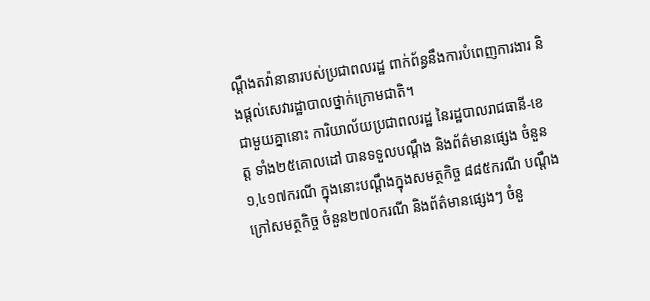ណ្តឹងតវ៉ានានារបស់ប្រជាពលរដ្ឋ ពាក់ព័ន្ធនឹងការបំពេញការងារ និងផ្តល់សេវារដ្ឋាបាលថ្នាក់ក្រោមជាតិ។
ជាមួយគ្នានោះ ការិយាល័យប្រជាពលរដ្ឋ នៃរដ្ឋបាលរាជធានី-ខេត្ត ទាំង២៥គោលដៅ បានទទួលបណ្តឹង និងព័ត៌មានផ្សេង ចំនួន១,៤១៧ករណី ក្នុងនោះបណ្តឹងក្នុងសមត្ថកិច្ច ៨៨៥ករណី បណ្តឹងក្រៅសមត្ថកិច្ច ចំនួន២៧០ករណី និងព័ត៌មានផ្សេងៗ ចំនួ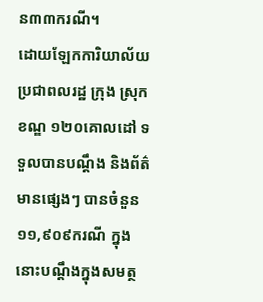ន៣៣ករណី។
ដោយឡែកការិយាល័យប្រជាពលរដ្ឋ ក្រុង ស្រុក ខណ្ឌ ១២០គោលដៅ ទទួលបានបណ្តឹង និងព័ត៌មានផ្សេងៗ បានចំនួន១១,៩០៩ករណី ក្នុងនោះបណ្តឹងក្នុងសមត្ថ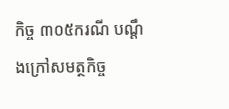កិច្ច ៣០៥ករណី បណ្តឹងក្រៅសមត្ថកិច្ច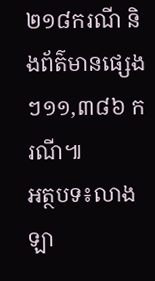២១៨ករណី និងព័ត៌មានផ្សេងៗ១១,៣៨៦ ករណី៕
អត្ថបទ៖លាង ឡា